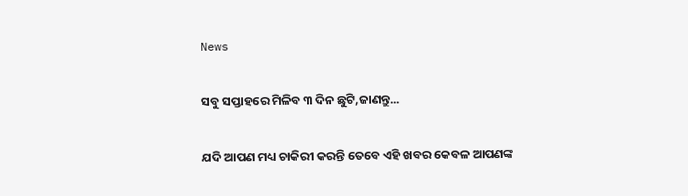News

ସବୁ ସପ୍ତାହରେ ମିଳିବ ୩ ଦିନ ଛୁଟି,ଜାଣନ୍ତୁ...

ଯଦି ଆପଣ ମଧ୍ୟ ଚାକିରୀ କରନ୍ତି ତେବେ ଏହି ଖବର କେବଳ ଆପଣଙ୍କ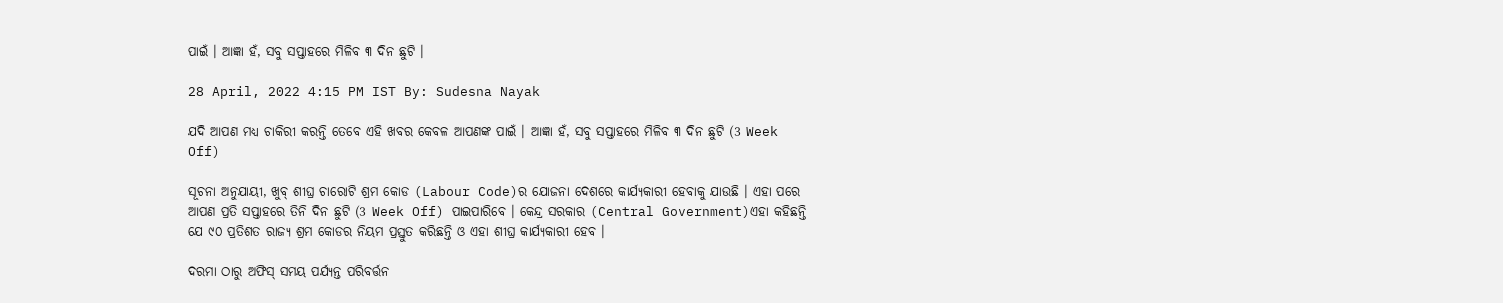ପାଇଁ । ଆଜ୍ଞା ହଁ, ସବୁ ସପ୍ତାହରେ ମିଳିବ ୩ ଦିନ ଛୁଟି ।

28 April, 2022 4:15 PM IST By: Sudesna Nayak

ଯଦି ଆପଣ ମଧ୍ୟ ଚାକିରୀ କରନ୍ତି ତେବେ ଏହି ଖବର କେବଳ ଆପଣଙ୍କ ପାଇଁ । ଆଜ୍ଞା ହଁ, ସବୁ ସପ୍ତାହରେ ମିଳିବ ୩ ଦିନ ଛୁଟି (3 Week Off)

ସୂଚନା ଅନୁଯାୟୀ, ଖୁବ୍ ଶୀଘ୍ର ଚାରୋଟି ଶ୍ରମ କୋଡ (Labour Code)ର ଯୋଜନା ଦେଶରେ କାର୍ଯ୍ୟକାରୀ ହେବାକୁ ଯାଉଛି । ଏହା ପରେ ଆପଣ ପ୍ରତି ସପ୍ତାହରେ ତିନି ଦିନ ଛୁଟି (3 Week Off) ପାଇପାରିବେ । କେନ୍ଦ୍ର ସରକାର (Central Government)ଏହା କହିଛନ୍ତି ଯେ ୯୦ ପ୍ରତିଶତ ରାଜ୍ୟ ଶ୍ରମ କୋଡର ନିୟମ ପ୍ରସ୍ତୁତ କରିଛନ୍ତି ଓ ଏହା ଶୀଘ୍ର କାର୍ଯ୍ୟକାରୀ ହେବ ।

ଦରମା ଠାରୁ ଅଫିସ୍ ସମୟ ପର୍ଯ୍ୟନ୍ତ ପରିବର୍ତ୍ତନ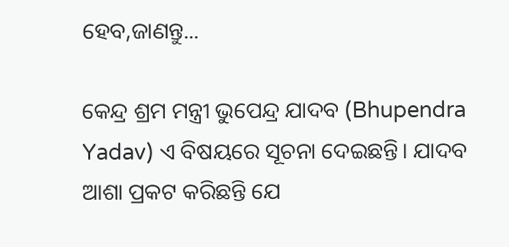ହେବ,ଜାଣନ୍ତୁ...

କେନ୍ଦ୍ର ଶ୍ରମ ମନ୍ତ୍ରୀ ଭୁପେନ୍ଦ୍ର ଯାଦବ (Bhupendra Yadav) ଏ ବିଷୟରେ ସୂଚନା ଦେଇଛନ୍ତି। ଯାଦବ ଆଶା ପ୍ରକଟ କରିଛନ୍ତି ଯେ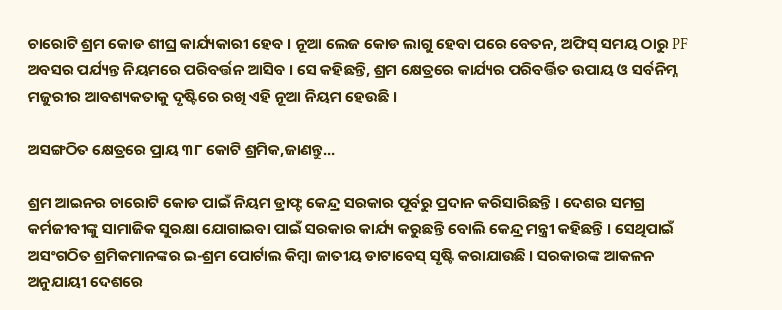ଚାରୋଟି ଶ୍ରମ କୋଡ ଶୀଘ୍ର କାର୍ଯ୍ୟକାରୀ ହେବ । ନୂଆ ଲେଜ କୋଡ ଲାଗୁ ହେବା ପରେ ବେତନ, ଅଫିସ୍ ସମୟ ଠାରୁ PF ଅବସର ପର୍ଯ୍ୟନ୍ତ ନିୟମରେ ପରିବର୍ତ୍ତନ ଆସିବ । ସେ କହିଛନ୍ତି, ଶ୍ରମ କ୍ଷେତ୍ରରେ କାର୍ଯ୍ୟର ପରିବର୍ତ୍ତିତ ଉପାୟ ଓ ସର୍ବନିମ୍ନ ମଜୁରୀର ଆବଶ୍ୟକତାକୁ ଦୃଷ୍ଟିରେ ରଖି ଏହି ନୂଆ ନିୟମ ହେଉଛି ।

ଅସଙ୍ଗଠିତ କ୍ଷେତ୍ରରେ ପ୍ରାୟ ୩୮ କୋଟି ଶ୍ରମିକ,ଜାଣନ୍ତୁ...

ଶ୍ରମ ଆଇନର ଚାରୋଟି କୋଡ ପାଇଁ ନିୟମ ଡ୍ରାଫ୍ଟ କେନ୍ଦ୍ର ସରକାର ପୂର୍ବରୁ ପ୍ରଦାନ କରିସାରିଛନ୍ତି । ଦେଶର ସମଗ୍ର କର୍ମଜୀବୀଙ୍କୁ ସାମାଜିକ ସୁରକ୍ଷା ଯୋଗାଇବା ପାଇଁ ସରକାର କାର୍ଯ୍ୟ କରୁଛନ୍ତି ବୋଲି କେନ୍ଦ୍ର ମନ୍ତ୍ରୀ କହିଛନ୍ତି । ସେଥିପାଇଁ ଅସଂଗଠିତ ଶ୍ରମିକମାନଙ୍କର ଇ-ଶ୍ରମ ପୋର୍ଟାଲ କିମ୍ବା ଜାତୀୟ ଡାଟାବେସ୍ ସୃଷ୍ଟି କରାଯାଉଛି । ସରକାରଙ୍କ ଆକଳନ ଅନୁଯାୟୀ ଦେଶରେ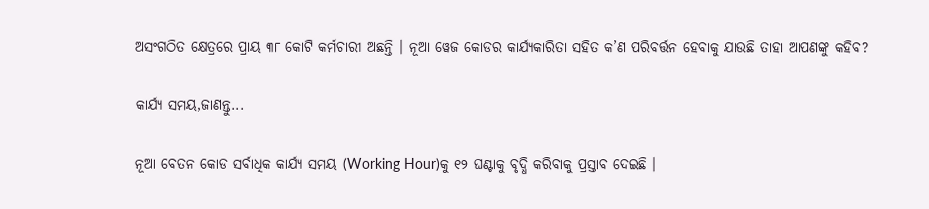ଅସଂଗଠିତ କ୍ଷେତ୍ରରେ ପ୍ରାୟ ୩୮ କୋଟି କର୍ମଚାରୀ ଅଛନ୍ତି । ନୂଆ ୱେଜ କୋଡର କାର୍ଯ୍ୟକାରିତା ସହିତ କ’ଣ ପରିବର୍ତ୍ତନ ହେବାକୁ ଯାଉଛି ତାହା ଆପଣଙ୍କୁ କହିବ?

କାର୍ଯ୍ୟ ସମୟ,ଜାଣନ୍ତୁ...

ନୂଆ ବେତନ କୋଡ ସର୍ବାଧିକ କାର୍ଯ୍ୟ ସମୟ (Working Hour)କୁ ୧୨ ଘଣ୍ଟାକୁ ବୃଦ୍ଧି କରିବାକୁ ପ୍ରସ୍ତାବ ଦେଇଛି ।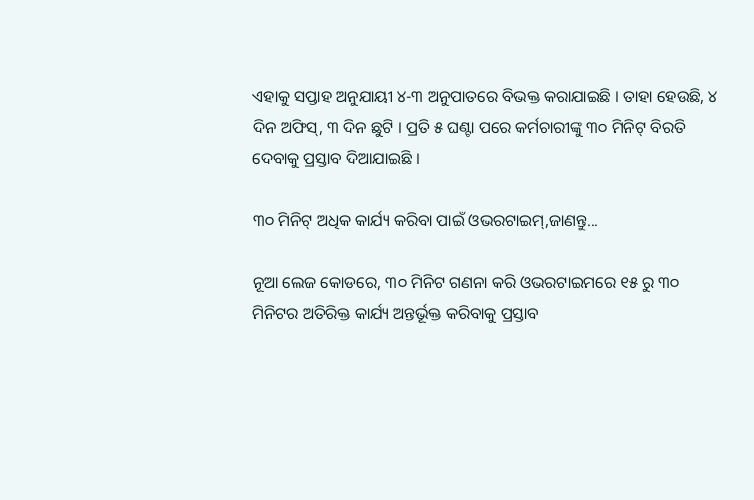ଏହାକୁ ସପ୍ତାହ ଅନୁଯାୟୀ ୪-୩ ଅନୁପାତରେ ବିଭକ୍ତ କରାଯାଇଛି । ତାହା ହେଉଛି, ୪ ଦିନ ଅଫିସ୍, ୩ ଦିନ ଛୁଟି । ପ୍ରତି ୫ ଘଣ୍ଟା ପରେ କର୍ମଚାରୀଙ୍କୁ ୩୦ ମିନିଟ୍ ବିରତି ଦେବାକୁ ପ୍ରସ୍ତାବ ଦିଆଯାଇଛି ।

୩୦ ମିନିଟ୍ ଅଧିକ କାର୍ଯ୍ୟ କରିବା ପାଇଁ ଓଭରଟାଇମ୍,ଜାଣନ୍ତୁ...

ନୂଆ ଲେଜ କୋଡରେ, ୩୦ ମିନିଟ ଗଣନା କରି ଓଭରଟାଇମରେ ୧୫ ରୁ ୩୦ ମିନିଟର ଅତିରିକ୍ତ କାର୍ଯ୍ୟ ଅନ୍ତର୍ଭୂକ୍ତ କରିବାକୁ ପ୍ରସ୍ତାବ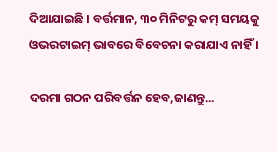ଦିଆଯାଇଛି । ବର୍ତ୍ତମାନ, ୩୦ ମିନିଟରୁ କମ୍ ସମୟକୁ ଓଭରଟାଇମ୍ ଭାବରେ ବିବେଚନା କରାଯାଏ ନାହିଁ ।

ଦରମା ଗଠନ ପରିବର୍ତ୍ତନ ହେବ,ଜାଣନ୍ତୁ...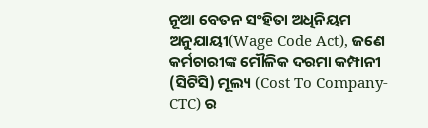ନୂଆ ବେତନ ସଂହିତା ଅଧିନିୟମ ଅନୁଯାୟୀ(Wage Code Act), ଜଣେ କର୍ମଚାରୀଙ୍କ ମୌଳିକ ଦରମା କମ୍ପାନୀ (ସିଟିସି) ମୂଲ୍ୟ (Cost To Company-CTC) ର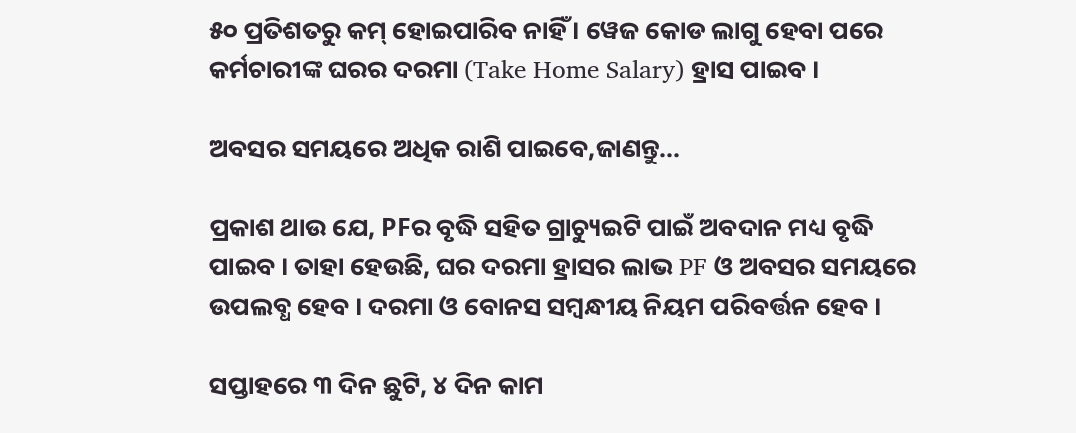୫୦ ପ୍ରତିଶତରୁ କମ୍ ହୋଇପାରିବ ନାହିଁ । ୱେଜ କୋଡ ଲାଗୁ ହେବା ପରେ କର୍ମଚାରୀଙ୍କ ଘରର ଦରମା (Take Home Salary) ହ୍ରାସ ପାଇବ ।

ଅବସର ସମୟରେ ଅଧିକ ରାଶି ପାଇବେ,ଜାଣନ୍ତୁ...

ପ୍ରକାଶ ଥାଉ ଯେ, PFର ବୃଦ୍ଧି ସହିତ ଗ୍ରାଚ୍ୟୁଇଟି ପାଇଁ ଅବଦାନ ମଧ୍ୟ ବୃଦ୍ଧି ପାଇବ । ତାହା ହେଉଛି, ଘର ଦରମା ହ୍ରାସର ଲାଭ PF ଓ ଅବସର ସମୟରେ ଉପଲବ୍ଧ ହେବ । ଦରମା ଓ ବୋନସ ସମ୍ବନ୍ଧୀୟ ନିୟମ ପରିବର୍ତ୍ତନ ହେବ ।

ସପ୍ତାହରେ ୩ ଦିନ ଛୁଟି, ୪ ଦିନ କାମ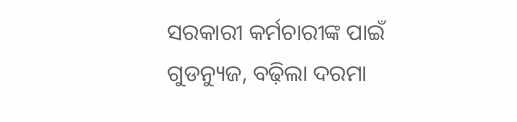ସରକାରୀ କର୍ମଚାରୀଙ୍କ ପାଇଁ ଗୁଡନ୍ୟୁଜ, ବଢ଼ିଲା ଦରମା